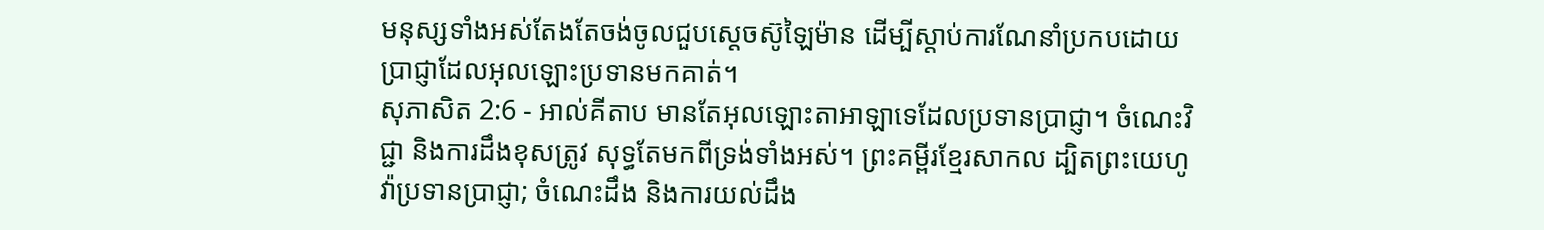មនុស្សទាំងអស់តែងតែចង់ចូលជួបស្តេចស៊ូឡៃម៉ាន ដើម្បីស្តាប់ការណែនាំប្រកបដោយប្រាជ្ញាដែលអុលឡោះប្រទានមកគាត់។
សុភាសិត 2:6 - អាល់គីតាប មានតែអុលឡោះតាអាឡាទេដែលប្រទានប្រាជ្ញា។ ចំណេះវិជ្ជា និងការដឹងខុសត្រូវ សុទ្ធតែមកពីទ្រង់ទាំងអស់។ ព្រះគម្ពីរខ្មែរសាកល ដ្បិតព្រះយេហូវ៉ាប្រទានប្រាជ្ញា; ចំណេះដឹង និងការយល់ដឹង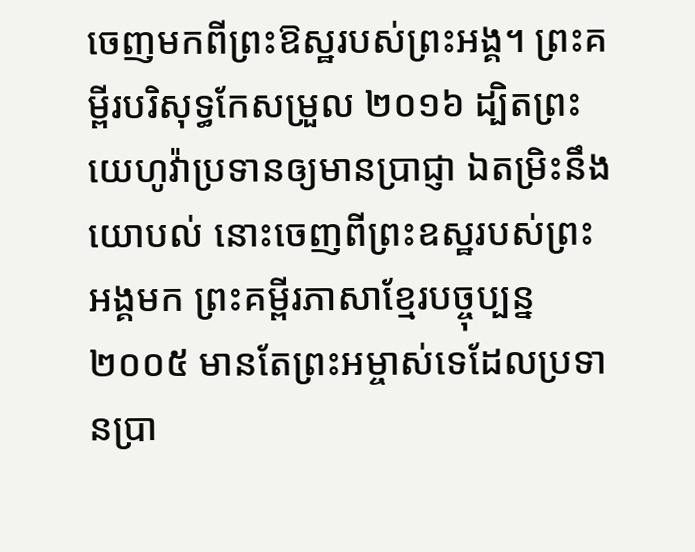ចេញមកពីព្រះឱស្ឋរបស់ព្រះអង្គ។ ព្រះគម្ពីរបរិសុទ្ធកែសម្រួល ២០១៦ ដ្បិតព្រះយេហូវ៉ាប្រទានឲ្យមានប្រាជ្ញា ឯតម្រិះនឹងយោបល់ នោះចេញពីព្រះឧស្ឋរបស់ព្រះអង្គមក ព្រះគម្ពីរភាសាខ្មែរបច្ចុប្បន្ន ២០០៥ មានតែព្រះអម្ចាស់ទេដែលប្រទានប្រា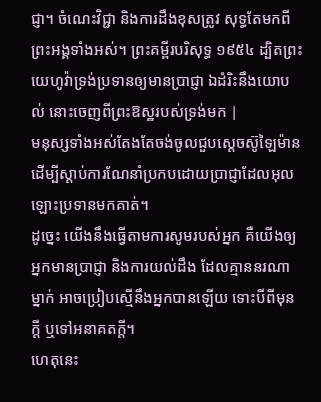ជ្ញា។ ចំណេះវិជ្ជា និងការដឹងខុសត្រូវ សុទ្ធតែមកពីព្រះអង្គទាំងអស់។ ព្រះគម្ពីរបរិសុទ្ធ ១៩៥៤ ដ្បិតព្រះយេហូវ៉ាទ្រង់ប្រទានឲ្យមានប្រាជ្ញា ឯដំរិះនឹងយោបល់ នោះចេញពីព្រះឱស្ឋរបស់ទ្រង់មក |
មនុស្សទាំងអស់តែងតែចង់ចូលជួបស្តេចស៊ូឡៃម៉ាន ដើម្បីស្តាប់ការណែនាំប្រកបដោយប្រាជ្ញាដែលអុលឡោះប្រទានមកគាត់។
ដូច្នេះ យើងនឹងធ្វើតាមការសូមរបស់អ្នក គឺយើងឲ្យអ្នកមានប្រាជ្ញា និងការយល់ដឹង ដែលគ្មាននរណាម្នាក់ អាចប្រៀបស្មើនឹងអ្នកបានឡើយ ទោះបីពីមុនក្តី ឬទៅអនាគតក្តី។
ហេតុនេះ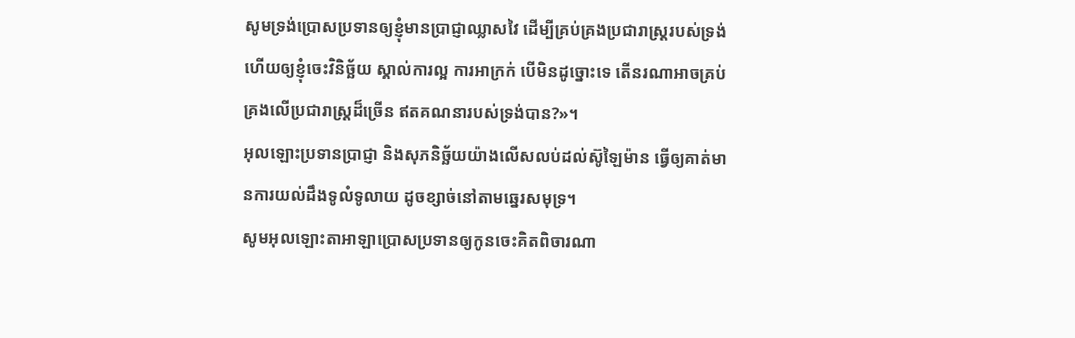សូមទ្រង់ប្រោសប្រទានឲ្យខ្ញុំមានប្រាជ្ញាឈ្លាសវៃ ដើម្បីគ្រប់គ្រងប្រជារាស្ត្ររបស់ទ្រង់ ហើយឲ្យខ្ញុំចេះវិនិច្ឆ័យ ស្គាល់ការល្អ ការអាក្រក់ បើមិនដូច្នោះទេ តើនរណាអាចគ្រប់គ្រងលើប្រជារាស្ត្រដ៏ច្រើន ឥតគណនារបស់ទ្រង់បាន?»។
អុលឡោះប្រទានប្រាជ្ញា និងសុភនិច្ឆ័យយ៉ាងលើសលប់ដល់ស៊ូឡៃម៉ាន ធ្វើឲ្យគាត់មានការយល់ដឹងទូលំទូលាយ ដូចខ្សាច់នៅតាមឆ្នេរសមុទ្រ។
សូមអុលឡោះតាអាឡាប្រោសប្រទានឲ្យកូនចេះគិតពិចារណា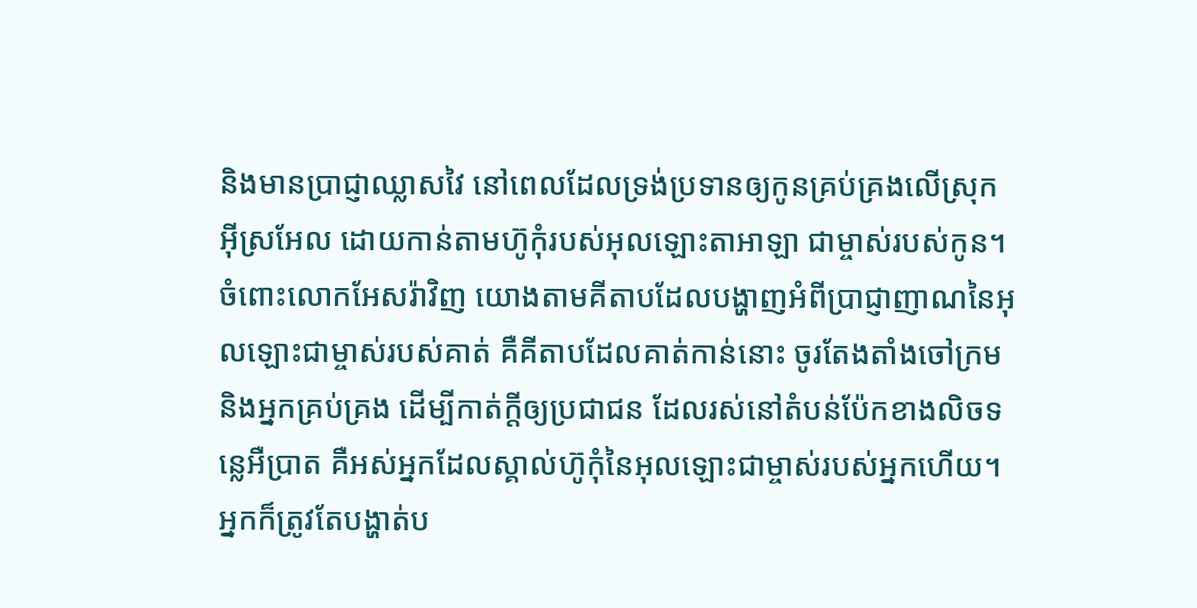និងមានប្រាជ្ញាឈ្លាសវៃ នៅពេលដែលទ្រង់ប្រទានឲ្យកូនគ្រប់គ្រងលើស្រុកអ៊ីស្រអែល ដោយកាន់តាមហ៊ូកុំរបស់អុលឡោះតាអាឡា ជាម្ចាស់របស់កូន។
ចំពោះលោកអែសរ៉ាវិញ យោងតាមគីតាបដែលបង្ហាញអំពីប្រាជ្ញាញាណនៃអុលឡោះជាម្ចាស់របស់គាត់ គឺគីតាបដែលគាត់កាន់នោះ ចូរតែងតាំងចៅក្រម និងអ្នកគ្រប់គ្រង ដើម្បីកាត់ក្តីឲ្យប្រជាជន ដែលរស់នៅតំបន់ប៉ែកខាងលិចទន្លេអឺប្រាត គឺអស់អ្នកដែលស្គាល់ហ៊ូកុំនៃអុលឡោះជាម្ចាស់របស់អ្នកហើយ។ អ្នកក៏ត្រូវតែបង្ហាត់ប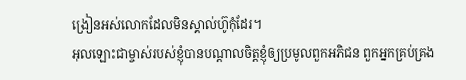ង្រៀនអស់លោកដែលមិនស្គាល់ហ៊ូកុំដែរ។
អុលឡោះជាម្ចាស់របស់ខ្ញុំបានបណ្ដាលចិត្តខ្ញុំឲ្យប្រមូលពួកអភិជន ពួកអ្នកគ្រប់គ្រង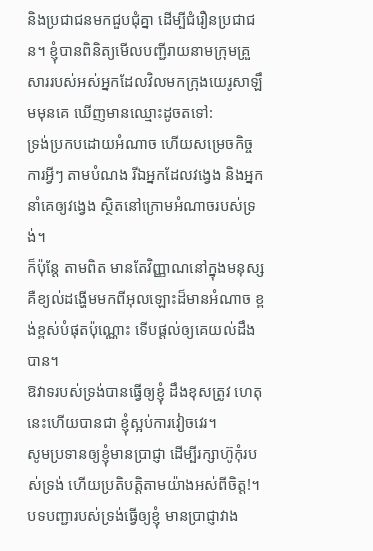និងប្រជាជនមកជួបជុំគ្នា ដើម្បីជំរឿនប្រជាជន។ ខ្ញុំបានពិនិត្យមើលបញ្ជីរាយនាមក្រុមគ្រួសាររបស់អស់អ្នកដែលវិលមកក្រុងយេរូសាឡឹមមុនគេ ឃើញមានឈ្មោះដូចតទៅ:
ទ្រង់ប្រកបដោយអំណាច ហើយសម្រេចកិច្ចការអ្វីៗ តាមបំណង រីឯអ្នកដែលវង្វេង និងអ្នកនាំគេឲ្យវង្វេង ស្ថិតនៅក្រោមអំណាចរបស់ទ្រង់។
ក៏ប៉ុន្តែ តាមពិត មានតែវិញ្ញាណនៅក្នុងមនុស្ស គឺខ្យល់ដង្ហើមមកពីអុលឡោះដ៏មានអំណាច ខ្ពង់ខ្ពស់បំផុតប៉ុណ្ណោះ ទើបផ្ដល់ឲ្យគេយល់ដឹងបាន។
ឱវាទរបស់ទ្រង់បានធ្វើឲ្យខ្ញុំ ដឹងខុសត្រូវ ហេតុនេះហើយបានជា ខ្ញុំស្អប់ការវៀចវេរ។
សូមប្រទានឲ្យខ្ញុំមានប្រាជ្ញា ដើម្បីរក្សាហ៊ូកុំរបស់ទ្រង់ ហើយប្រតិបត្តិតាមយ៉ាងអស់ពីចិត្ត!។
បទបញ្ជារបស់ទ្រង់ធ្វើឲ្យខ្ញុំ មានប្រាជ្ញាវាង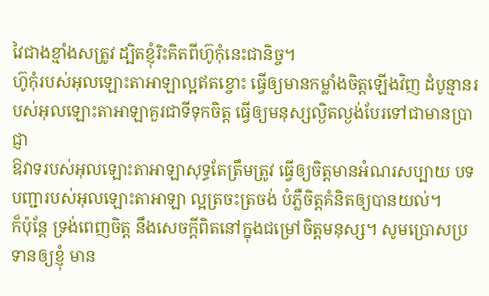វៃជាងខ្មាំងសត្រូវ ដ្បិតខ្ញុំរិះគិតពីហ៊ូកុំនេះជានិច្ច។
ហ៊ូកុំរបស់អុលឡោះតាអាឡាល្អឥតខ្ចោះ ធ្វើឲ្យមានកម្លាំងចិត្តឡើងវិញ ដំបូន្មានរបស់អុលឡោះតាអាឡាគួរជាទីទុកចិត្ត ធ្វើឲ្យមនុស្សល្ងិតល្ងង់បែរទៅជាមានប្រាជ្ញា
ឱវាទរបស់អុលឡោះតាអាឡាសុទ្ធតែត្រឹមត្រូវ ធ្វើឲ្យចិត្តមានអំណរសប្បាយ បទបញ្ជារបស់អុលឡោះតាអាឡា ល្អត្រចះត្រចង់ បំភ្លឺចិត្តគំនិតឲ្យបានយល់។
ក៏ប៉ុន្តែ ទ្រង់ពេញចិត្ត នឹងសេចក្ដីពិតនៅក្នុងជម្រៅចិត្តមនុស្ស។ សូមប្រោសប្រទានឲ្យខ្ញុំ មាន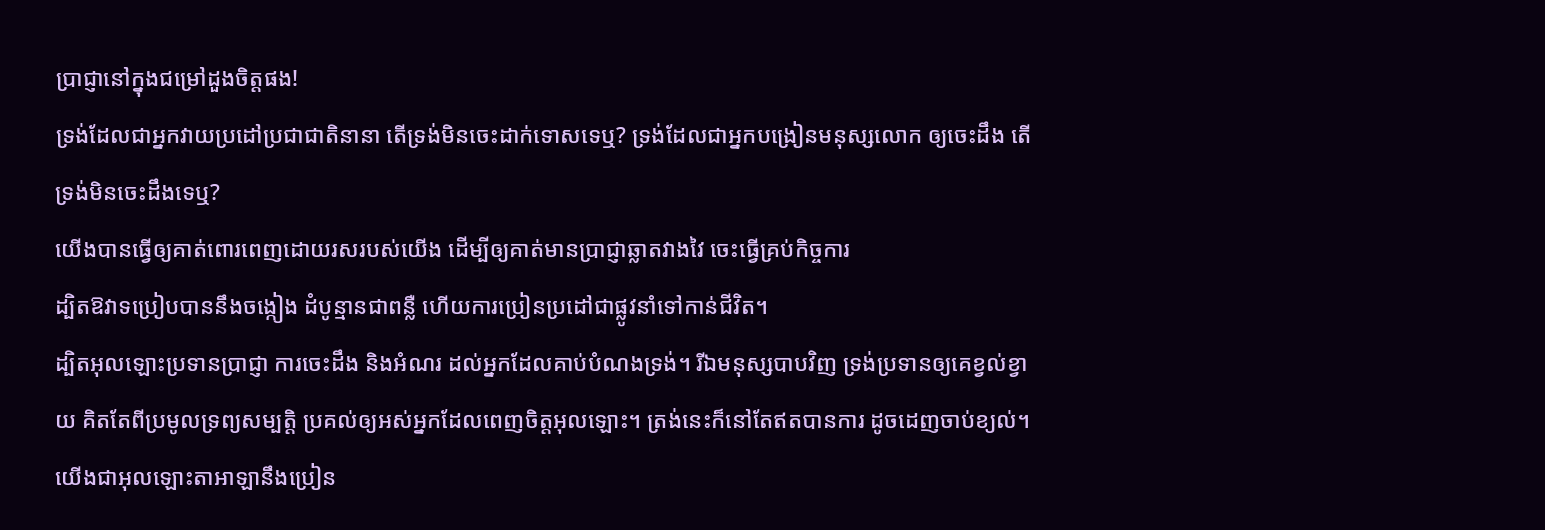ប្រាជ្ញានៅក្នុងជម្រៅដួងចិត្តផង!
ទ្រង់ដែលជាអ្នកវាយប្រដៅប្រជាជាតិនានា តើទ្រង់មិនចេះដាក់ទោសទេឬ? ទ្រង់ដែលជាអ្នកបង្រៀនមនុស្សលោក ឲ្យចេះដឹង តើទ្រង់មិនចេះដឹងទេឬ?
យើងបានធ្វើឲ្យគាត់ពោរពេញដោយរសរបស់យើង ដើម្បីឲ្យគាត់មានប្រាជ្ញាឆ្លាតវាងវៃ ចេះធ្វើគ្រប់កិច្ចការ
ដ្បិតឱវាទប្រៀបបាននឹងចង្កៀង ដំបូន្មានជាពន្លឺ ហើយការប្រៀនប្រដៅជាផ្លូវនាំទៅកាន់ជីវិត។
ដ្បិតអុលឡោះប្រទានប្រាជ្ញា ការចេះដឹង និងអំណរ ដល់អ្នកដែលគាប់បំណងទ្រង់។ រីឯមនុស្សបាបវិញ ទ្រង់ប្រទានឲ្យគេខ្វល់ខ្វាយ គិតតែពីប្រមូលទ្រព្យសម្បត្តិ ប្រគល់ឲ្យអស់អ្នកដែលពេញចិត្តអុលឡោះ។ ត្រង់នេះក៏នៅតែឥតបានការ ដូចដេញចាប់ខ្យល់។
យើងជាអុលឡោះតាអាឡានឹងប្រៀន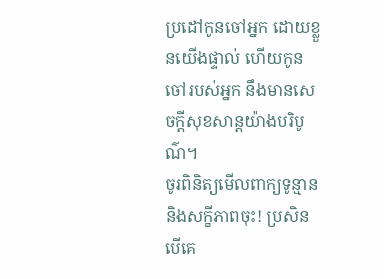ប្រដៅកូនចៅអ្នក ដោយខ្លួនយើងផ្ទាល់ ហើយកូនចៅរបស់អ្នក នឹងមានសេចក្ដីសុខសាន្តយ៉ាងបរិបូណ៌។
ចូរពិនិត្យមើលពាក្យទូន្មាន និងសក្ខីភាពចុះ! ប្រសិនបើគេ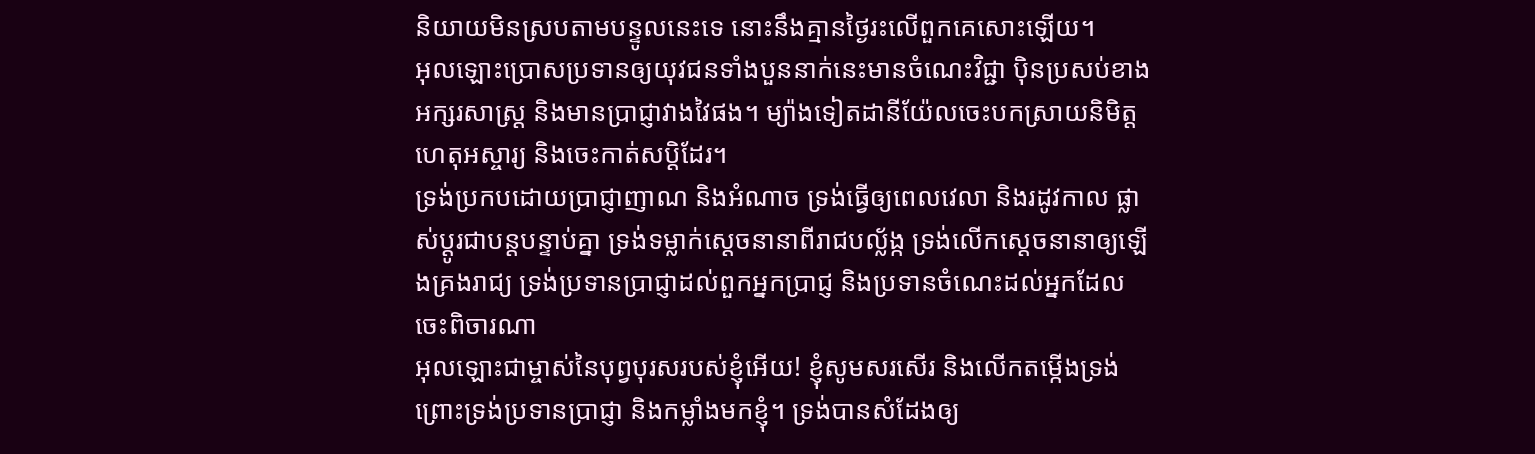និយាយមិនស្របតាមបន្ទូលនេះទេ នោះនឹងគ្មានថ្ងៃរះលើពួកគេសោះឡើយ។
អុលឡោះប្រោសប្រទានឲ្យយុវជនទាំងបួននាក់នេះមានចំណេះវិជ្ជា ប៉ិនប្រសប់ខាងអក្សរសាស្ត្រ និងមានប្រាជ្ញាវាងវៃផង។ ម្យ៉ាងទៀតដានីយ៉ែលចេះបកស្រាយនិមិត្តហេតុអស្ចារ្យ និងចេះកាត់សប្ដិដែរ។
ទ្រង់ប្រកបដោយប្រាជ្ញាញាណ និងអំណាច ទ្រង់ធ្វើឲ្យពេលវេលា និងរដូវកាល ផ្លាស់ប្ដូរជាបន្តបន្ទាប់គ្នា ទ្រង់ទម្លាក់ស្ដេចនានាពីរាជបល្ល័ង្ក ទ្រង់លើកស្ដេចនានាឲ្យឡើងគ្រងរាជ្យ ទ្រង់ប្រទានប្រាជ្ញាដល់ពួកអ្នកប្រាជ្ញ និងប្រទានចំណេះដល់អ្នកដែលចេះពិចារណា
អុលឡោះជាម្ចាស់នៃបុព្វបុរសរបស់ខ្ញុំអើយ! ខ្ញុំសូមសរសើរ និងលើកតម្កើងទ្រង់ ព្រោះទ្រង់ប្រទានប្រាជ្ញា និងកម្លាំងមកខ្ញុំ។ ទ្រង់បានសំដែងឲ្យ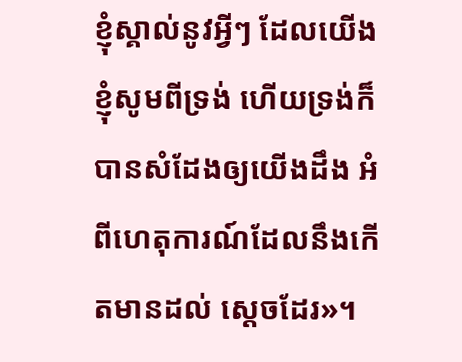ខ្ញុំស្គាល់នូវអ្វីៗ ដែលយើងខ្ញុំសូមពីទ្រង់ ហើយទ្រង់ក៏បានសំដែងឲ្យយើងដឹង អំពីហេតុការណ៍ដែលនឹងកើតមានដល់ ស្តេចដែរ»។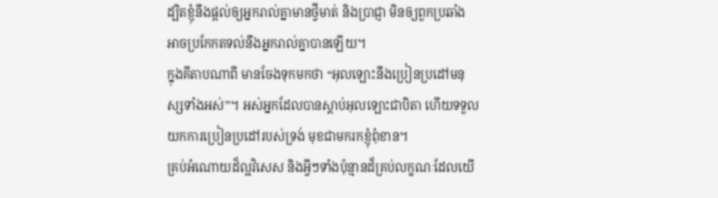ដ្បិតខ្ញុំនឹងផ្ដល់ឲ្យអ្នករាល់គ្នាមានថ្វីមាត់ និងប្រាជ្ញា មិនឲ្យពួកប្រឆាំង អាចប្រកែកតទល់នឹងអ្នករាល់គ្នាបានឡើយ។
ក្នុងគីតាបណាពី មានចែងទុកមកថា “អុលឡោះនឹងប្រៀនប្រដៅមនុស្សទាំងអស់”។ អស់អ្នកដែលបានស្ដាប់អុលឡោះជាបិតា ហើយទទួលយកការប្រៀនប្រដៅរបស់ទ្រង់ មុខជាមករកខ្ញុំពុំខាន។
គ្រប់អំណោយដ៏ល្អវិសេស និងអ្វីៗទាំងប៉ុន្មានដ៏គ្រប់លក្ខណៈដែលយើ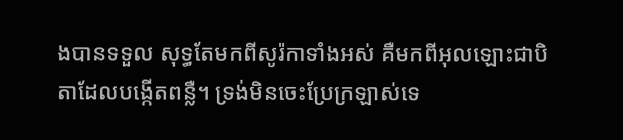ងបានទទួល សុទ្ធតែមកពីសូរ៉កាទាំងអស់ គឺមកពីអុលឡោះជាបិតាដែលបង្កើតពន្លឺ។ ទ្រង់មិនចេះប្រែក្រឡាស់ទេ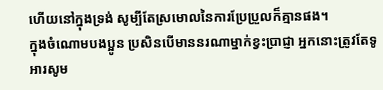ហើយនៅក្នុងទ្រង់ សូម្បីតែស្រមោលនៃការប្រែប្រួលក៏គ្មានផង។
ក្នុងចំណោមបងប្អូន ប្រសិនបើមាននរណាម្នាក់ខ្វះប្រាជ្ញា អ្នកនោះត្រូវតែទូអារសូម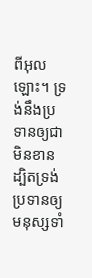ពីអុលឡោះ។ ទ្រង់នឹងប្រទានឲ្យជាមិនខាន ដ្បិតទ្រង់ប្រទានឲ្យមនុស្សទាំ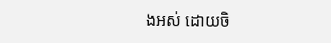ងអស់ ដោយចិ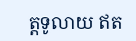ត្តទូលាយ ឥត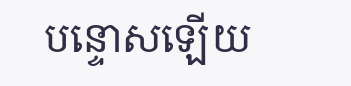បន្ទោសឡើយ